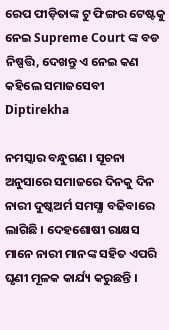ରେପ ପୀଡ଼ିତାଙ୍କ ଟୁ ଫିଙ୍ଗର ଟେଷ୍ଟକୁ ନେଇ Supreme Court ଙ୍କ ବଡ ନିଷ୍ପତ୍ତି, ଦେଖନ୍ତୁ ଏ ନେଇ କଣ କହିଲେ ସମାଜସେବୀ Diptirekha

ନମସ୍କାର ବନ୍ଧୁଗଣ । ସୂଚନା ଅନୁସାରେ ସମାଜରେ ଦିନକୁ ଦିନ ନାରୀ ଦୁଷ୍କଅର୍ମ ସମସ୍ଯା ବଢିବାରେ ଲାଗିଛି । ଦେହଶୋଷୀ ରାକ୍ଷସ ମାନେ ନାରୀ ମାନଙ୍କ ସହିତ ଏପରି ଘୃଣୀ ମୂଳକ କାର୍ଯ୍ୟ କରୁଛନ୍ତି ।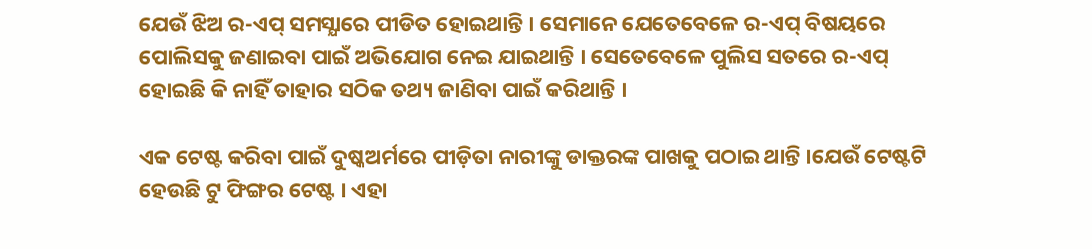ଯେଉଁ ଝିଅ ର-ଏପ୍ ସମସ୍ଯାରେ ପୀଡିତ ହୋଇଥାନ୍ତି । ସେମାନେ ଯେତେବେଳେ ର-ଏପ୍ ବିଷୟରେ ପୋଲିସକୁ ଜଣାଇବା ପାଇଁ ଅଭିଯୋଗ ନେଇ ଯାଇଥାନ୍ତି । ସେତେବେଳେ ପୁଲିସ ସତରେ ର-ଏପ୍ ହୋଇଛି କି ନାହିଁ ତାହାର ସଠିକ ତଥ୍ୟ ଜାଣିବା ପାଇଁ କରିଥାନ୍ତି ।

ଏକ ଟେଷ୍ଟ କରିବା ପାଇଁ ଦୁଷ୍କଅର୍ମରେ ପୀଡ଼ିତା ନାରୀଙ୍କୁ ଡାକ୍ତରଙ୍କ ପାଖକୁ ପଠାଇ ଥାନ୍ତି ।ଯେଉଁ ଟେଷ୍ଟଟି ହେଉଛି ଟୁ ଫିଙ୍ଗର ଟେଷ୍ଟ । ଏହା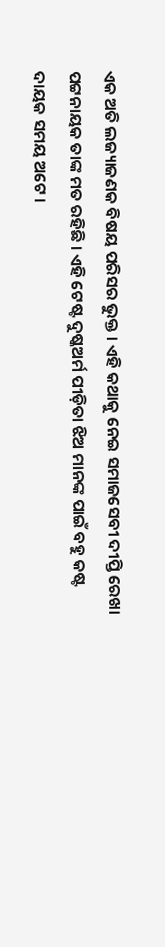ଏକ ଅତି ଲଜ୍ୟାଜଣକ ବିଷୟ ପରିସର ଭୁକ୍ତ । ଏହି କଥାକୁ ନେଇ ସମାଜସେବୀ ଦୀପ୍ତି ରେଖା ପଟ୍ଟନାୟକ ତାଙ୍କ ମତ ରହିଛି । ଏହି ଟେଷ୍ଟ ଦୁଷ୍କଅର୍ମ ପୀଡ଼ିତା ଝିଅ ମାନଙ୍କ ପାଇଁ ବହୁ କଷ୍ଟ ଦାୟକ ସମୟ ଅଟେ ।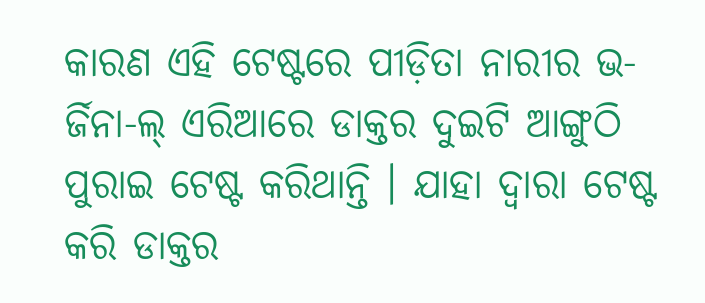କାରଣ ଏହି ଟେଷ୍ଟରେ ପୀଡ଼ିତା ନାରୀର ଭ-ର୍ଜିନା-ଲ୍ ଏରିଆରେ ଡାକ୍ତର ଦୁଇଟି ଆଙ୍ଗୁଠି ପୁରାଇ ଟେଷ୍ଟ କରିଥାନ୍ତି । ଯାହା ଦ୍ଵାରା ଟେଷ୍ଟ କରି ଡାକ୍ତର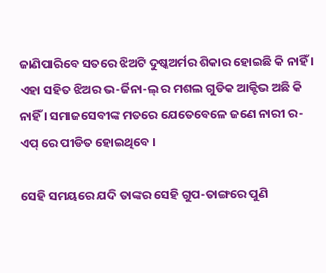ଜାଣିପାରିବେ ସତରେ ଝିଅଟି ଦୁଷ୍କଅର୍ମର ଶିକାର ହୋଇଛି କି ନାହିଁ । ଏହା ସହିତ ଝିଅର ଭ-ର୍ଜିନା-ଲ୍ ର ମଶଲ ଗୁଡିକ ଆକ୍ଟିଭ ଅଛି କି ନାହିଁ । ସମାଜସେବୀଙ୍କ ମତରେ ଯେତେବେଳେ ଜଣେ ନାରୀ ର-ଏପ୍ ରେ ପୀଡିତ ହୋଇଥିବେ ।

ସେହି ସମୟରେ ଯଦି ତାଙ୍କର ସେହି ଗୁପ-ତାଙ୍ଗରେ ପୁଣି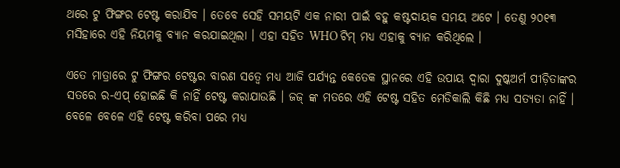ଥରେ ଟୁ ଫିଙ୍ଗର ଟେଷ୍ଟ କରାଯିବ । ତେବେ ସେହି ସମୟଟି ଏକ ନାରୀ ପାଇଁ ବହୁ କଷ୍ଟଦାୟକ ସମୟ ଅଟେ । ତେଣୁ ୨୦୧୩ ମସିହାରେ ଏହି ନିୟମକୁ ବ୍ୟାନ କରଯାଇଥିଲା । ଏହା ସହିତ WHO ଟିମ୍ ମଧ୍ୟ ଏହାକୁ ବ୍ୟାନ କରିଥିଲେ ।

ଏତେ ମାତ୍ରାରେ ଟୁ ଫିଙ୍ଗର ଟେଷ୍ଟର ବାରଣ ସତ୍ବେ ମଧ୍ୟ ଆଜି ପର୍ଯ୍ୟନ୍ତ କେତେକ ସ୍ଥାନରେ ଏହି ଉପାୟ ଦ୍ଵାରା ଦୁଷ୍କଅର୍ମ ପୀଡ଼ିତାଙ୍କର ସତରେ ର-ଏପ୍ ହୋଇଛି କି ନାହିଁ ଟେଷ୍ଟ କରାଯାଉଛି । ଜଜ୍ ଙ୍କ ମତରେ ଏହି ଟେଷ୍ଟ ସହିତ ମେଡିକାଲି କିଛି ମଧ୍ୟ ସତ୍ୟତା ନାହିଁ । ବେଳେ ବେଳେ ଏହି ଟେଷ୍ଟ କରିବା ପରେ ମଧ୍ୟ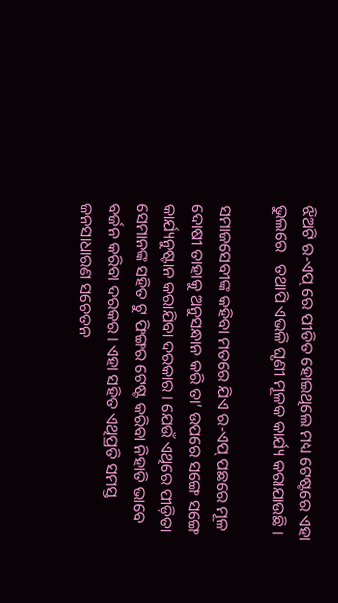ଝିଅଟି ର-ଏପ୍ ରେ ପୀଡିତ ହୋଇଥିଲେ ମଧ୍ୟ ଟେଷ୍ଟରେ ଏହା ଭୁଲରେ   ତଥାପି ଏଭଳି ଘୃଣୀ ମୂଳକ କାର୍ଯ୍ୟ କରାଯାଉଛି ।

ସମାଜସେବୀଙ୍କ କହିବା ମତରେ ଯିଏ ର-ଏପ୍ ପଛରେ ମୂଳ ଦୋଷୀ ତାହାକୁ ଅନୁସନ୍ଧାନ କରି ତା’ ଉପରେ ସଙ୍ଗେ ସଙ୍ଗେ କାର୍ଯ୍ୟନୁଷ୍ଟାନ କରାଯିବା ଦରକାର । ଯେଉଁ ଏଥିରେ ପୀଡ଼ିତା ସେମାନଙ୍କ ସହିତ ଟୁ ଫିଙ୍ଗର ଟେଷ୍ଟ କରିବା ନିହାତି ଭାବେ ବର୍ଜନ କରିବା ଦରକର । ଏହା ସହିତ ଏଥିପ୍ରତି ସମସ୍ତ ଜନସାଧାରଣ ସଚେତନ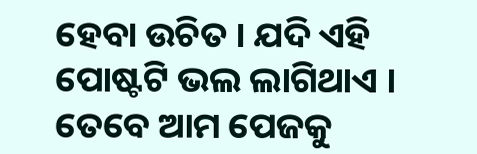ହେବା ଉଚିତ । ଯଦି ଏହି ପୋଷ୍ଟଟି ଭଲ ଲାଗିଥାଏ । ତେବେ ଆମ ପେଜକୁ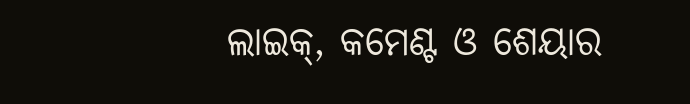ଲାଇକ୍, କମେଣ୍ଟ ଓ ଶେୟାର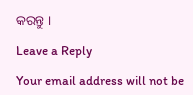କରନ୍ତୁ ।

Leave a Reply

Your email address will not be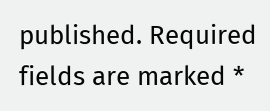published. Required fields are marked *